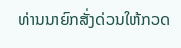ທ່ານນາຍົກສັ່ງດ່ວນໃຫ້ກວດ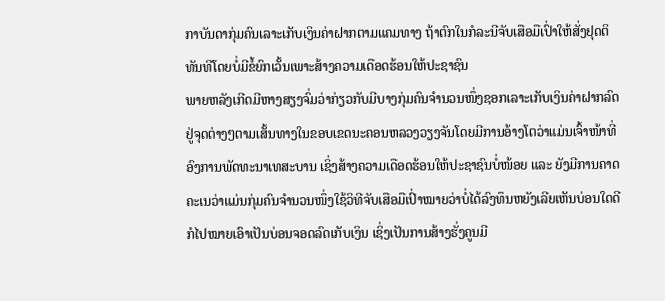ກາບັນດາກຸ່ມຄົນເລາະເກັບເງິນຄ່າຝາກຕາມແຄມທາງ ຖ້າຕົກໃນກໍລະນີຈັບເສືອມືເປົ່າໃຫ້ສັ່ງຢຸດຕິທັນທີໂດຍບໍ່ມີຂໍ້ຍົກເວັ້ນເພາະສ້າງຄວາມເດືອດຮ້ອນໃຫ້ປະຊາຊົນ
ພາຍຫລັງເກີດມີຫາງສຽງຈົ່ມວ່າກ່ຽວກັບມີບາງກຸ່ມຄົນຈໍານວນໜຶ່ງຊອກເລາະເກັບເງິນຄ່າຝາກລົດຢູ່ຈຸດຕ່າງໆຕາມເສັ້ນທາງໃນຂອບເຂດນະຄອນຫລວງວຽງຈັນໂດຍມີການອ້າງໂຕວ່າແມ່ນເຈົ້າໜ້າທີ່ອົງການພັດທະນາເທສະບານ ເຊິ່ງສ້າງຄວາມເດືອດຮ້ອນໃຫ້ປະຊາຊົນບໍ່ໜ້ອຍ ແລະ ຍັງມີການຄາດຄະເນວ່າແມ່ນກຸ່ມຄົນຈໍານວນໜຶ່ງໃຊ້ວິທີຈັບເສືອມືເປົ່າໝາຍວ່າບໍ່ໄດ້ລົງທຶນຫຍັງເລີຍເຫັນບ່ອນໃດດີກໍໄປໝາຍເອົາເປັນບ່ອນຈອດລົດເກັບເງິນ ເຊິ່ງເປັນການສ້າງຮັ່ງຄູນມີ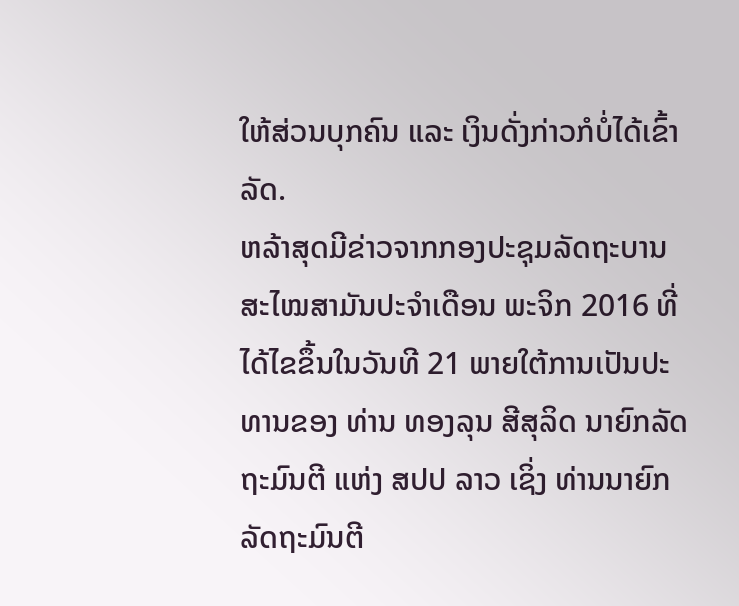ໃຫ້ສ່ວນບຸກຄົນ ແລະ ເງິນດັ່ງກ່າວກໍບໍ່ໄດ້ເຂົ້າລັດ.
ຫລ້າສຸດມີຂ່າວຈາກກອງປະຊຸມລັດຖະບານສະໄໝສາມັນປະຈໍາເດືອນ ພະຈິກ 2016 ທີ່ໄດ້ໄຂຂຶ້ນໃນວັນທີ 21 ພາຍໃຕ້ການເປັນປະທານຂອງ ທ່ານ ທອງລຸນ ສີສຸລິດ ນາຍົກລັດຖະມົນຕີ ແຫ່ງ ສປປ ລາວ ເຊິ່ງ ທ່ານນາຍົກລັດຖະມົນຕີ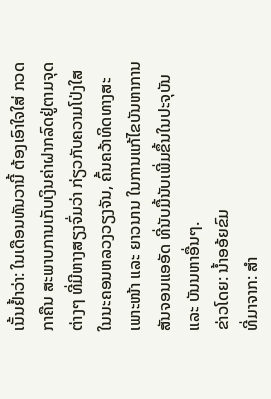ເນັ້ນຢໍ້າວ່າ: ໃນເດືອນທັນວານີ້ ຕ້ອງເອົາໃຈໃສ່ ກວດກາຄືນ ສະພາບການເກັບເງິນຄ່າຝາກລົດຢູ່ຕາມຈຸດຕ່າງໆ ທີ່ມີຫາງສຽງຈົ່ມວ່າ ກ່ຽວກັບຄວາມໂປ່ງໃສ ໃນນະຄອນຫລວງວຽງຈັນ, ຄົ້ນຄວ້າທິດທາງສະເພາະໜ້າ ແລະ ຍາວນານ ໃນການແກ້ໄຂບັນຫາການສັນຈອນແອອັດ ທີ່ນັບມື້ນັບເພີ່ມຂຶ້ນໃນປະຈຸບັນ ແລະ ບັນນຫາອື່ນໆ.
ຂ່າວໂດຍ: ນໍ້າອອ້ຍຂົມ
ທີ່ມາຈາກ: ສຳ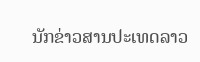ນັກຂ່າວສານປະເທດລາວ